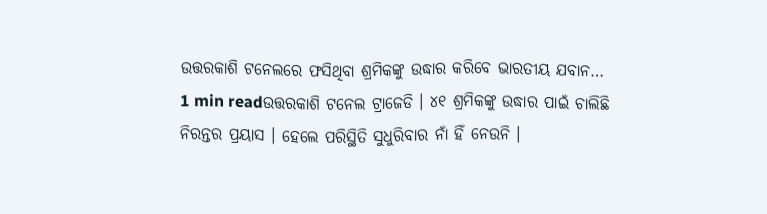ଉତ୍ତରକାଶି ଟନେଲରେ ଫସିଥିବା ଶ୍ରମିକଙ୍କୁ ଉଦ୍ଧାର କରିବେ ଭାରତୀୟ ଯବାନ…
1 min readଉତ୍ତରକାଶି ଟନେଲ ଟ୍ରାଜେଡି । ୪୧ ଶ୍ରମିକଙ୍କୁ ଉଦ୍ଧାର ପାଇଁ ଚାଲିଛି ନିରନ୍ତର ପ୍ରୟାସ । ହେଲେ ପରିସ୍ଥିତି ସୁଧୁରିବାର ନାଁ ହିଁ ନେଉନି ।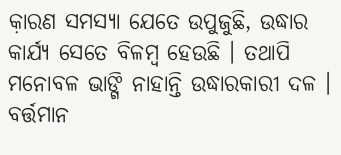କ଼ାରଣ ସମସ୍ୟା ଯେତେ ଉପୁଜୁଛି, ଉଦ୍ଧାର କାର୍ଯ୍ୟ ସେତେ ବିଳମ୍ବ ହେଉଛି । ତଥାପି ମନୋବଳ ଭାଙ୍ଗି ନାହାନ୍ତି ଉଦ୍ଧାରକାରୀ ଦଳ । ବର୍ତ୍ତମାନ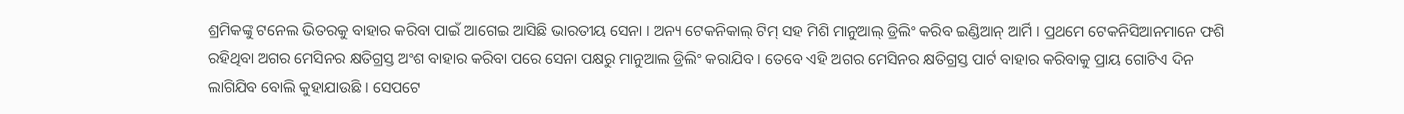ଶ୍ରମିକଙ୍କୁ ଟନେଲ ଭିତରକୁ ବାହାର କରିବା ପାଇଁ ଆଗେଇ ଆସିଛି ଭାରତୀୟ ସେନା । ଅନ୍ୟ ଟେକନିକାଲ୍ ଟିମ୍ ସହ ମିଶି ମାନୁଆଲ୍ ଡ୍ରିଲିଂ କରିବ ଇଣ୍ଡିଆନ୍ ଆର୍ମି । ପ୍ରଥମେ ଟେକନିସିଆନମାନେ ଫଶି ରହିଥିବା ଅଗର ମେସିନର କ୍ଷତିଗ୍ରସ୍ତ ଅଂଶ ବାହାର କରିବା ପରେ ସେନା ପକ୍ଷରୁ ମାନୁଆଲ ଡ୍ରିଲିଂ କରାଯିବ । ତେବେ ଏହି ଅଗର ମେସିନର କ୍ଷତିଗ୍ରସ୍ତ ପାର୍ଟ ବାହାର କରିବାକୁ ପ୍ରାୟ ଗୋଟିଏ ଦିନ ଲାଗିଯିବ ବୋଲି କୁହାଯାଉଛି । ସେପଟେ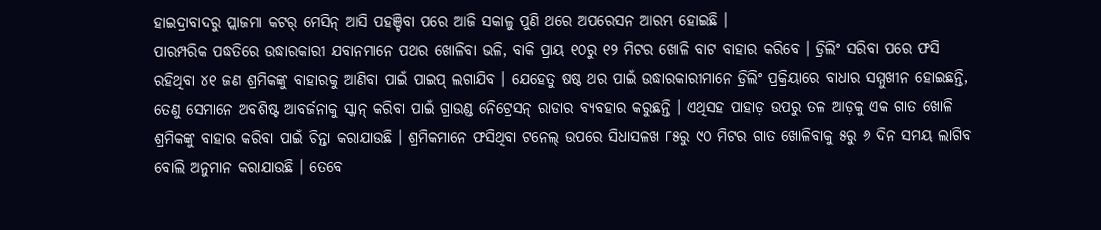ହାଇଦ୍ରାବାଦରୁ ପ୍ଲାଜମା କଟର୍ ମେସିନ୍ ଆସି ପହଞ୍ଚିବା ପରେ ଆଜି ସକାଳୁ ପୁଣି ଥରେ ଅପରେସନ ଆରମ୍ଭ ହୋଇଛି ।
ପାରମ୍ପରିକ ପଦ୍ଧତିରେ ଉଦ୍ଧାରକାରୀ ଯବାନମାନେ ପଥର ଖୋଳିବା ଭଳି, ବାକି ପ୍ରାୟ ୧୦ରୁ ୧୨ ମିଟର ଖୋଳି ବାଟ ବାହାର କରିବେ । ଡ୍ରିଲିଂ ସରିବା ପରେ ଫସି ରହିଥିବା ୪୧ ଜଣ ଶ୍ରମିକଙ୍କୁ ବାହାରକୁ ଆଣିବା ପାଇଁ ପାଇପ୍ ଲଗାଯିବ । ଯେହେତୁ ଷଷ୍ଠ ଥର ପାଇଁ ଉଦ୍ଧାରକାରୀମାନେ ଡ୍ରିଲିଂ ପ୍ରକ୍ରିୟାରେ ବାଧାର ସମ୍ମୁଖୀନ ହୋଇଛନ୍ତି, ତେଣୁ ସେମାନେ ଅବଶିଷ୍ଟ ଆବର୍ଜନାକୁ ସ୍କାନ୍ କରିବା ପାଇଁ ଗ୍ରାଉଣ୍ଡ ନେିଟ୍ରେସନ୍ ରାଡାର ବ୍ୟବହାର କରୁଛନ୍ତି । ଏଥିସହ ପାହାଡ଼ ଉପରୁ ତଳ ଆଡ଼କୁ ଏକ ଗାତ ଖୋଳି ଶ୍ରମିକଙ୍କୁ ବାହାର କରିବା ପାଇଁ ଚିନ୍ତା କରାଯାଉଛି । ଶ୍ରମିକମାନେ ଫସିଥିବା ଟନେଲ୍ ଉପରେ ସିଧାସଳଖ ୮୫ରୁ ୯୦ ମିଟର ଗାତ ଖୋଳିବାକୁ ୫ରୁ ୬ ଦିନ ସମୟ ଲାଗିବ ବୋଲି ଅନୁମାନ କରାଯାଉଛି । ତେବେ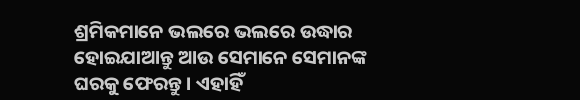ଶ୍ରମିକମାନେ ଭଲରେ ଭଲରେ ଉଦ୍ଧାର ହୋଇଯାଆନ୍ତୁ ଆଉ ସେମାନେ ସେମାନଙ୍କ ଘରକୁ ଫେରନ୍ତୁ । ଏହାହିଁ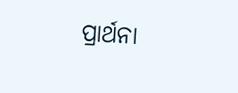ପ୍ରାର୍ଥନା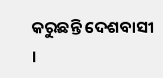କରୁଛନ୍ତି ଦେଶବାସୀ ।